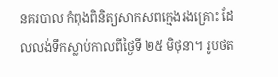នគរបាល កំពុងពិនិត្យសាកសពក្មេងរងគ្រោះ ដែលលង់ទឹកស្លាប់កាលពីថ្ងៃទី ២៥ មិថុនា។ រូបថត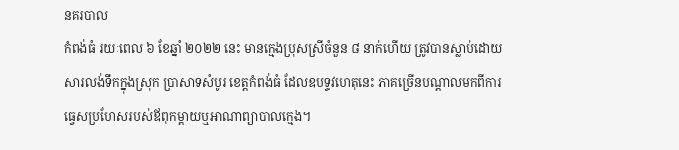នគរបាល
កំពង់ធំ រយៈពេល ៦ ខែឆ្នាំ ២០២២ នេះ មានក្មេងប្រុសស្រីចំនួន ៨ នាក់ហើយ ត្រូវបានស្លាប់ដោយសារលង់ទឹកក្នុងស្រុក ប្រាសាទសំបូរ ខេត្តកំពង់ធំ ដែលឧបទ្ទវហេតុនេះ ភាគច្រើនបណ្តាលមកពីការធ្វេសប្រហែសរបស់ឪពុកម្តាយឬអាណាព្យាបាលក្មេង។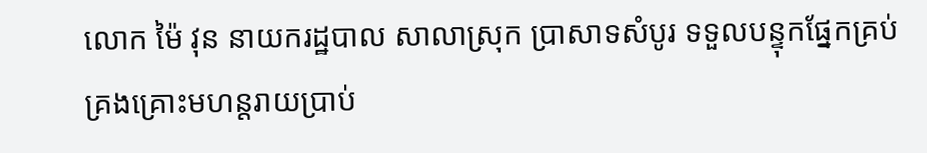លោក ម៉ៃ វុន នាយករដ្ឋបាល សាលាស្រុក ប្រាសាទសំបូរ ទទួលបន្ទុកផ្នែកគ្រប់គ្រងគ្រោះមហន្តរាយប្រាប់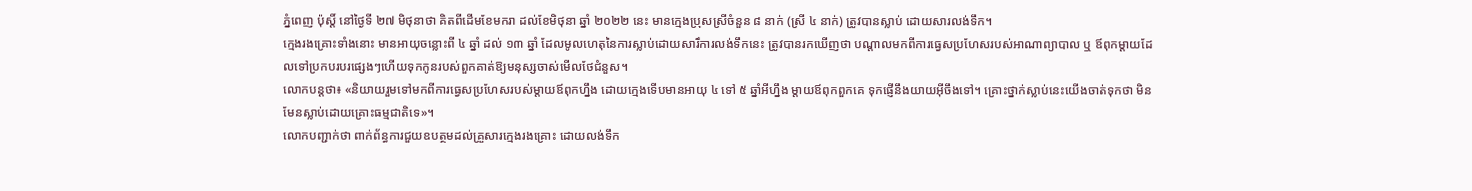ភ្នំពេញ ប៉ុស្តិ៍ នៅថ្ងៃទី ២៧ មិថុនាថា គិតពីដើមខែមករា ដល់ខែមិថុនា ឆ្នាំ ២០២២ នេះ មានក្មេងប្រុសស្រីចំនួន ៨ នាក់ (ស្រី ៤ នាក់) ត្រូវបានស្លាប់ ដោយសារលង់ទឹក។
ក្មេងរងគ្រោះទាំងនោះ មានអាយុចន្លោះពី ៤ ឆ្នាំ ដល់ ១៣ ឆ្នាំ ដែលមូលហេតុនៃការស្លាប់ដោយសារឹការលង់ទឹកនេះ ត្រូវបានរកឃើញថា បណ្តាលមកពីការធ្វេសប្រហែសរបស់អាណាព្យាបាល ឬ ឪពុកម្តាយដែលទៅប្រកបរបរផ្សេងៗហើយទុកកូនរបស់ពួកគាត់ឱ្យមនុស្សចាស់មើលថែជំនួស។
លោកបន្តថា៖ «និយាយរួមទៅមកពីការធ្វេសប្រហែសរបស់ម្តាយឪពុកហ្នឹង ដោយក្មេងទើបមានអាយុ ៤ ទៅ ៥ ឆ្នាំអីហ្នឹង ម្តាយឪពុកពួកគេ ទុកផ្ញើនឹងយាយអ៊ីចឹងទៅ។ គ្រោះថ្នាក់ស្លាប់នេះយើងចាត់ទុកថា មិនមែនស្លាប់ដោយគ្រោះធម្មជាតិទេ»។
លោកបញ្ជាក់ថា ពាក់ព័ន្ធការជួយឧបត្ថមដល់គ្រួសារក្មេងរងគ្រោះ ដោយលង់ទឹក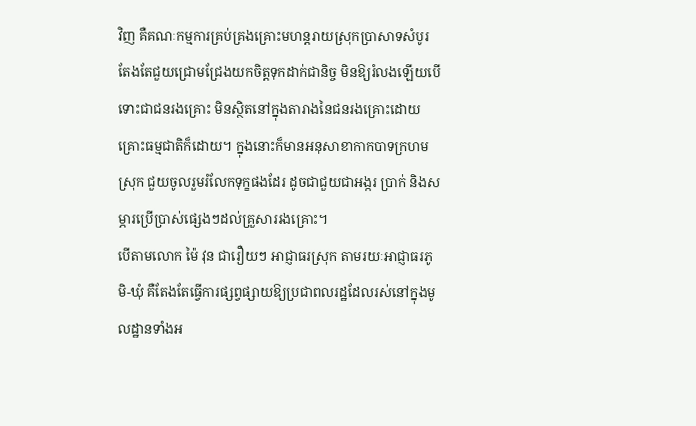វិញ គឺគណៈកម្មការគ្រប់គ្រងគ្រោះមហន្តរាយស្រុកប្រាសាទសំបូរ តែងតែជួយជ្រោមជ្រែងយកចិត្តទុកដាក់ជានិច្ច មិនឱ្យរំលងឡើយបើទោះជាជនរងគ្រោះ មិនស្ថិតនៅក្នុងតារាងនៃជនរងគ្រោះដោយគ្រោះធម្មជាតិក៏ដោយ។ ក្នុងនោះក៏មានអនុសាខាកាកបាទក្រហមស្រុក ជួយចូលរួមរំលែកទុក្ខផងដែរ ដូចជាជួយជាអង្ករ ប្រាក់ និងសម្ភារប្រើប្រាស់ផ្សេងៗដល់គ្រួសាររងគ្រោះ។
បើតាមលោក ម៉ៃ វុន ជារឿយៗ អាជ្ញាធរស្រុក តាមរយៈអាជ្ញាធរភូមិ-ឃុំ គឺតែងតែធ្វើការផ្សព្វផ្សាយឱ្យប្រជាពលរដ្ឋដែលរស់នៅក្នុងមូលដ្ឋានទាំងអ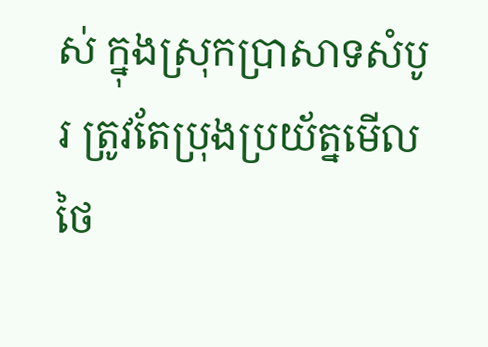ស់ ក្នុងស្រុកប្រាសាទសំបូរ ត្រូវតែប្រុងប្រយ័ត្នមើលថៃ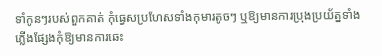ទាំកូនៗរបស់ពួកគាត់ កុំធ្វេសប្រហែសទាំងកុមារតូចៗ ឬឱ្យមានការប្រុងប្រយ័ត្នទាំងភ្លើងផ្សែងកុំឱ្យមានការឆេះ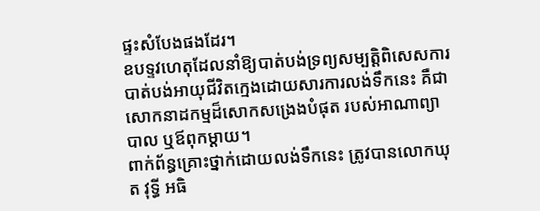ផ្ទះសំបែងផងដែរ។
ឧបទ្ទវហេតុដែលនាំឱ្យបាត់បង់ទ្រព្យសម្បត្តិពិសេសការបាត់បង់អាយុជីវិតក្មេងដោយសារការលង់ទឹកនេះ គឺជាសោកនាដកម្មដ៏សោកសង្រេងបំផុត របស់អាណាព្យាបាល ឬឪពុកម្តាយ។
ពាក់ព័ន្ធគ្រោះថ្នាក់ដោយលង់ទឹកនេះ ត្រូវបានលោកឃុត វុទ្ធី អធិ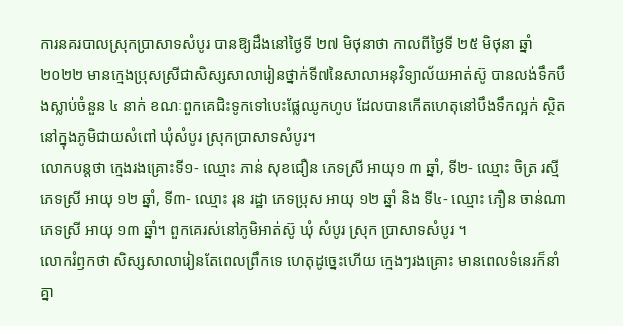ការនគរបាលស្រុកប្រាសាទសំបូរ បានឱ្យដឹងនៅថ្ងៃទី ២៧ មិថុនាថា កាលពីថ្ងៃទី ២៥ មិថុនា ឆ្នាំ ២០២២ មានក្មេងប្រុសស្រីជាសិស្សសាលារៀនថ្នាក់ទី៧នៃសាលាអនុវិទ្យាល័យអាត់ស៊ូ បានលង់ទឹកបឹងស្លាប់ចំនួន ៤ នាក់ ខណៈពួកគេជិះទូកទៅបេះផ្លែឈូកហូប ដែលបានកើតហេតុនៅបឹងទឹកល្អក់ ស្ថិតនៅក្នុងភូមិជាយសំពៅ ឃុំសំបូរ ស្រុកប្រាសាទសំបូរ។
លោកបន្តថា ក្មេងរងគ្រោះទី១- ឈ្មោះ ភាន់ សុខជឿន ភេទស្រី អាយុ១ ៣ ឆ្នាំ, ទី២- ឈ្មោះ ចិត្រ រស្មី ភេទស្រី អាយុ ១២ ឆ្នាំ, ទី៣- ឈ្មោះ រុន រដ្ឋា ភេទប្រុស អាយុ ១២ ឆ្នាំ និង ទី៤- ឈ្មោះ ភឿន ចាន់ណា ភេទស្រី អាយុ ១៣ ឆ្នាំ។ ពួកគេរស់នៅភូមិអាត់ស៊ូ ឃុំ សំបូរ ស្រុក ប្រាសាទសំបូរ ។
លោករំឭកថា សិស្សសាលារៀនតែពេលព្រឹកទេ ហេតុដូច្នេះហើយ ក្មេងៗរងគ្រោះ មានពេលទំនេរក៏នាំគ្នា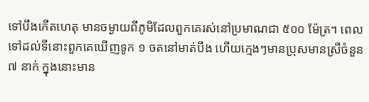ទៅបឹងកើតហេតុ មានចម្ងាយពីភូមិដែលពួកគេរស់នៅប្រមាណជា ៥០០ ម៉ែត្រ។ ពេលទៅដល់ទីនោះពួកគេឃើញទូក ១ ចតនៅមាត់បឹង ហើយក្មេងៗមានប្រុសមានស្រីចំនួន ៧ នាក់ ក្នុងនោះមាន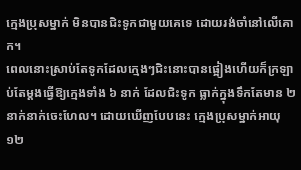ក្មេងប្រុសម្នាក់ មិនបានជិះទូកជាមួយគេទេ ដោយរង់ចាំនៅលើគោក។
ពេលនោះស្រាប់តែទូកដែលក្មេងៗជិះនោះបានផ្អៀងហើយក៏ក្រឡាប់តែម្តងធ្វើឱ្យក្មេងទាំង ៦ នាក់ ដែលជិះទូក ធ្លាក់ក្នុងទឹកតែមាន ២ នាក់នាក់ចេះហែល។ ដោយឃើញបែបនេះ ក្មេងប្រុសម្នាក់អាយុ ១២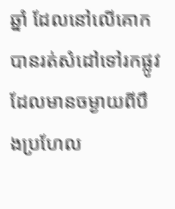ឆ្នាំ ដែលនៅលើគោកបានរត់សំដៅទៅរកផ្លូវដែលមានចម្ងាយពីបឹងប្រហែល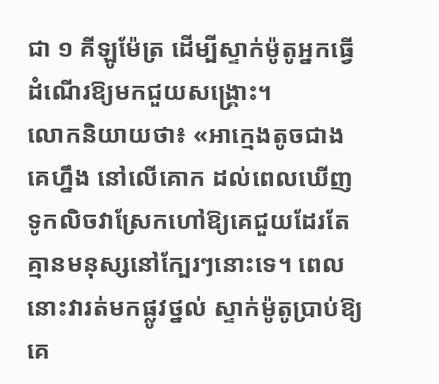ជា ១ គីឡូម៉ែត្រ ដើម្បីស្ទាក់ម៉ូតូអ្នកធ្វើដំណើរឱ្យមកជួយសង្គ្រោះ។
លោកនិយាយថា៖ «អាក្មេងតូចជាងគេហ្នឹង នៅលើគោក ដល់ពេលឃើញទូកលិចវាស្រែកហៅឱ្យគេជួយដែរតែគ្មានមនុស្សនៅក្បែរៗនោះទេ។ ពេលនោះវារត់មកផ្លូវថ្នល់ ស្ទាក់ម៉ូតូប្រាប់ឱ្យគេ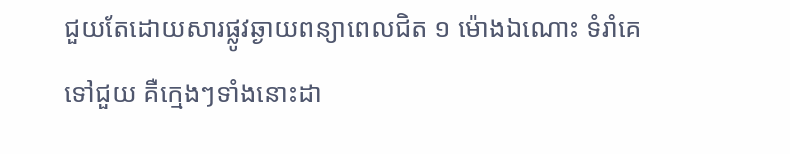ជួយតែដោយសារផ្លូវឆ្ងាយពន្យាពេលជិត ១ ម៉ោងឯណោះ ទំរាំគេទៅជួយ គឺក្មេងៗទាំងនោះដា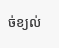ច់ខ្យល់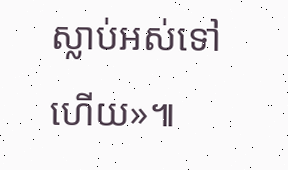ស្លាប់អស់ទៅហើយ»៕